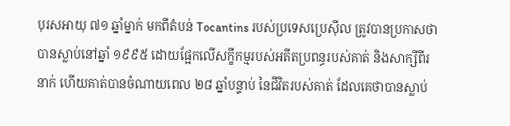បុរសអាយុ ៧១ ឆ្នាំម្នាក់ មកពីតំបន់ Tocantins របស់ប្រទេសប្រេស៊ីល ត្រូវបានប្រកាសថាបានស្លាប់នៅឆ្នាំ ១៩៩៥ ដោយផ្អែកលើសក្ខីកម្មរបស់អតីតប្រពន្ធរបស់គាត់ និងសាក្សីពីរនាក់ ហើយគាត់បានចំណាយពេល ២៨ ឆ្នាំបន្ទាប់ នៃជីវិតរបស់គាត់ ដែលគេថាបានស្លាប់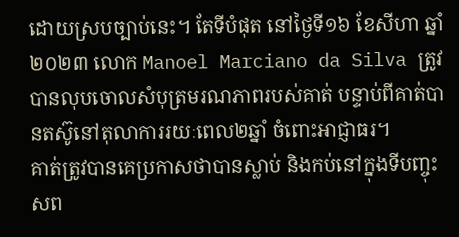ដោយស្របច្បាប់នេះ។ តែទីបំផុត នៅថ្ងៃទី១៦ ខែសីហា ឆ្នាំ២០២៣ លោក Manoel Marciano da Silva ត្រូវបានលុបចោលសំបុត្រមរណភាពរបស់គាត់ បន្ទាប់ពីគាត់បានតស៊ូនៅតុលាការរយៈពេល២ឆ្នាំ ចំពោះអាជ្ញាធរ។
គាត់ត្រូវបានគេប្រកាសថាបានស្លាប់ និងកប់នៅក្នុងទីបញ្ចុះសព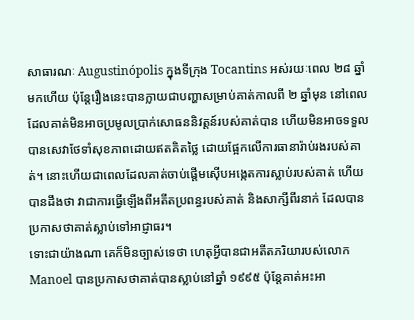សាធារណៈ Augustinópolis ក្នុងទីក្រុង Tocantins អស់រយៈពេល ២៨ ឆ្នាំមកហើយ ប៉ុន្តែរឿងនេះបានក្លាយជាបញ្ហាសម្រាប់គាត់កាលពី ២ ឆ្នាំមុន នៅពេលដែលគាត់មិនអាចប្រមូលប្រាក់សោធននិវត្តន៍របស់គាត់បាន ហើយមិនអាចទទួលបានសេវាថែទាំសុខភាពដោយឥតគិតថ្លៃ ដោយផ្អែកលើការធានារ៉ាប់រងរបស់គាត់។ នោះហើយជាពេលដែលគាត់ចាប់ផ្តើមស៊ើបអង្កេតការស្លាប់របស់គាត់ ហើយបានដឹងថា វាជាការធ្វើឡើងពីអតីតប្រពន្ធរបស់គាត់ និងសាក្សីពីរនាក់ ដែលបានប្រកាសថាគាត់ស្លាប់ទៅអាជ្ញាធរ។
ទោះជាយ៉ាងណា គេក៏មិនច្បាស់ទេថា ហេតុអ្វីបានជាអតីតភរិយារបស់លោក Manoel បានប្រកាសថាគាត់បានស្លាប់នៅឆ្នាំ ១៩៩៥ ប៉ុន្តែគាត់អះអា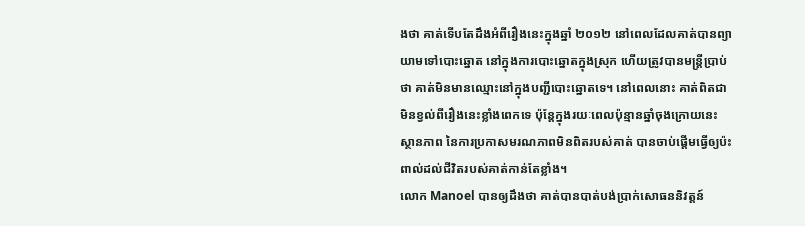ងថា គាត់ទើបតែដឹងអំពីរឿងនេះក្នុងឆ្នាំ ២០១២ នៅពេលដែលគាត់បានព្យាយាមទៅបោះឆ្នោត នៅក្នុងការបោះឆ្នោតក្នុងស្រុក ហើយត្រូវបានមន្រ្តីប្រាប់ថា គាត់មិនមានឈ្មោះនៅក្នុងបញ្ជីបោះឆ្នោតទេ។ នៅពេលនោះ គាត់ពិតជាមិនខ្វល់ពីរឿងនេះខ្លាំងពេកទេ ប៉ុន្តែក្នុងរយៈពេលប៉ុន្មានឆ្នាំចុងក្រោយនេះ ស្ថានភាព នៃការប្រកាសមរណភាពមិនពិតរបស់គាត់ បានចាប់ផ្តើមធ្វើឲ្យប៉ះពាល់ដល់ជីវិតរបស់គាត់កាន់តែខ្លាំង។
លោក Manoel បានឲ្យដឹងថា គាត់បានបាត់បង់ប្រាក់សោធននិវត្តន៍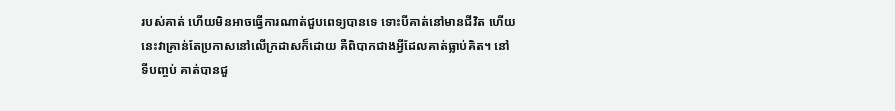របស់គាត់ ហើយមិនអាចធ្វើការណាត់ជួបពេទ្យបានទេ ទោះបីគាត់នៅមានជីវិត ហើយនេះវាគ្រាន់តែប្រកាសនៅលើក្រដាសក៏ដោយ គឺពិបាកជាងអ្វីដែលគាត់ធ្លាប់គិត។ នៅទីបញ្ចប់ គាត់បានជួ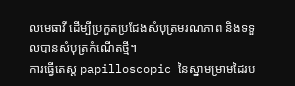លមេធាវី ដើម្បីប្រកួតប្រជែងសំបុត្រមរណភាព និងទទួលបានសំបុត្រកំណើតថ្មី។
ការធ្វើតេស្ត papilloscopic នៃស្នាមម្រាមដៃរប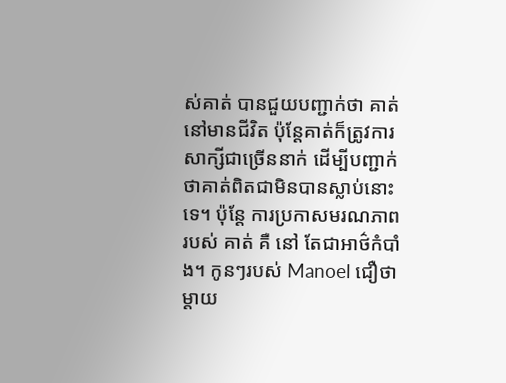ស់គាត់ បានជួយបញ្ជាក់ថា គាត់នៅមានជីវិត ប៉ុន្តែគាត់ក៏ត្រូវការសាក្សីជាច្រើននាក់ ដើម្បីបញ្ជាក់ថាគាត់ពិតជាមិនបានស្លាប់នោះទេ។ ប៉ុន្តែ ការប្រកាសមរណភាព របស់ គាត់ គឺ នៅ តែជាអាថ៌កំបាំង។ កូនៗរបស់ Manoel ជឿថាម្តាយ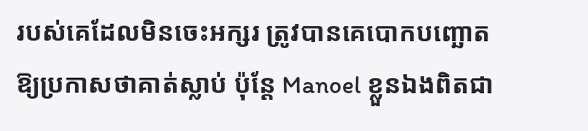របស់គេដែលមិនចេះអក្សរ ត្រូវបានគេបោកបញ្ឆោតឱ្យប្រកាសថាគាត់ស្លាប់ ប៉ុន្តែ Manoel ខ្លួនឯងពិតជា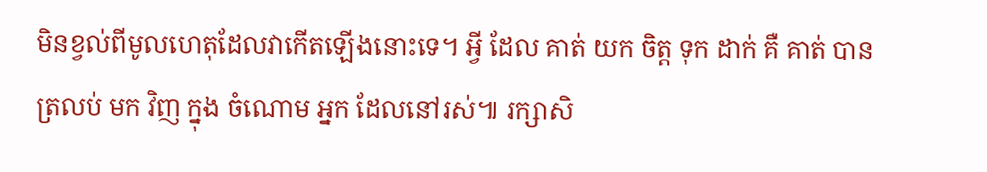មិនខ្វល់ពីមូលហេតុដែលវាកើតឡើងនោះទេ។ អ្វី ដែល គាត់ យក ចិត្ត ទុក ដាក់ គឺ គាត់ បាន ត្រលប់ មក វិញ ក្នុង ចំណោម អ្នក ដែលនៅរស់៕ រក្សាសិ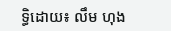ទ្ធិដោយ៖ លឹម ហុង